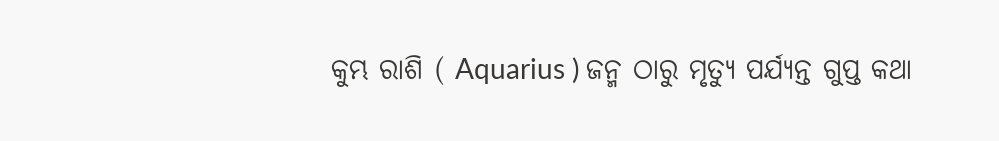କୁମ୍ଭ ରାଶି ( Aquarius ) ଜନ୍ମ ଠାରୁ ମୃତ୍ୟୁ ପର୍ଯ୍ୟନ୍ତ ଗୁପ୍ତ କଥା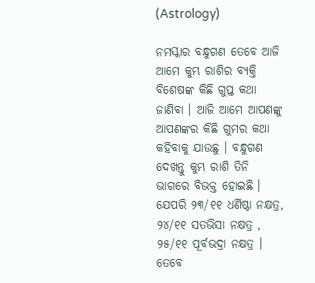(Astrology)

ନମସ୍କାର ବନ୍ଧୁଗଣ ତେବେ ଆଜି ଆମେ କୁମ୍ଭ ରାଶିର ବ୍ୟକ୍ତି ବିଶେଷଙ୍କ କିଛି ଗୁପ୍ତ କଥା ଜାଣିବା । ଆଜି ଆମେ ଆପଣଙ୍କୁ ଆପଣଙ୍କର କିଛି ଗୁମର କଥା କହିବାକୁ ଯାଉଛୁ । ବନ୍ଧୁଗଣ ଦେଖନ୍ତୁ କୁମ୍ଭ ରାଶି ତିନି ଭାଗରେ ବିଭକ୍ତ ହୋଇଛି । ଯେପରି ୨୩/୧୧ ଧର୍ଣିଷ୍ଠା ନକ୍ଷତ୍ର, ୨୪/୧୧ ସତଭିସା ନକ୍ଷତ୍ର , ୨୫/୧୧ ପୂର୍ବଭଦ୍ରା ନକ୍ଷତ୍ର । ତେବେ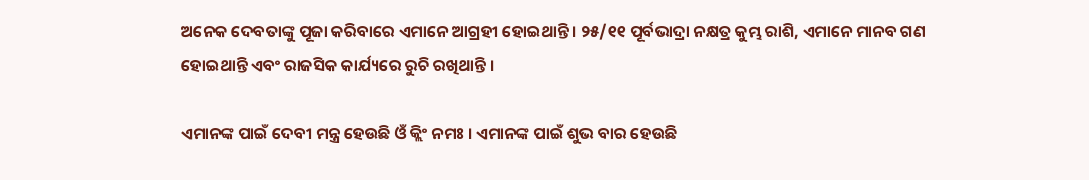ଅନେକ ଦେବତାଙ୍କୁ ପୂଜା କରିବାରେ ଏମାନେ ଆଗ୍ରହୀ ହୋଇଥାନ୍ତି । ୨୫/୧୧ ପୂର୍ବଭାଦ୍ରା ନକ୍ଷତ୍ର କୁମ୍ଭ ରାଶି, ଏମାନେ ମାନବ ଗଣ ହୋଇଥାନ୍ତି ଏବଂ ରାଜସିକ କାର୍ଯ୍ୟରେ ରୁଚି ରଖିଥାନ୍ତି ।

ଏମାନଙ୍କ ପାଇଁ ଦେବୀ ମନ୍ତ୍ର ହେଉଛି ଓଁ କ୍ଲିଂ ନମଃ । ଏମାନଙ୍କ ପାଇଁ ଶୁଭ ବାର ହେଉଛି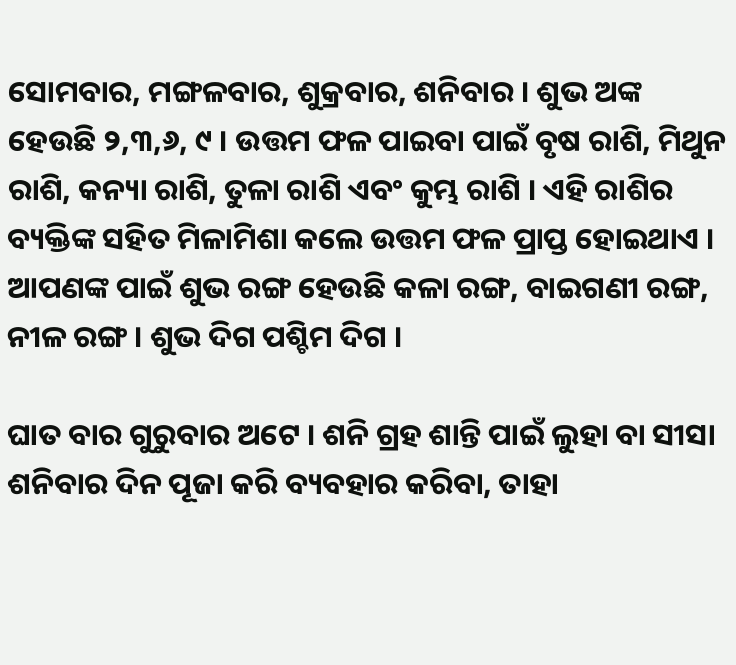ସୋମବାର, ମଙ୍ଗଳବାର, ଶୁକ୍ରବାର, ଶନିବାର । ଶୁଭ ଅଙ୍କ ହେଉଛି ୨,୩,୬, ୯ । ଉତ୍ତମ ଫଳ ପାଇବା ପାଇଁ ବୃଷ ରାଶି, ମିଥୁନ ରାଶି, କନ୍ୟା ରାଶି, ତୁଳା ରାଶି ଏବଂ କୁମ୍ଭ ରାଶି । ଏହି ରାଶିର ବ୍ୟକ୍ତିଙ୍କ ସହିତ ମିଳାମିଶା କଲେ ଉତ୍ତମ ଫଳ ପ୍ରାପ୍ତ ହୋଇଥାଏ । ଆପଣଙ୍କ ପାଇଁ ଶୁଭ ରଙ୍ଗ ହେଉଛି କଳା ରଙ୍ଗ, ବାଇଗଣୀ ରଙ୍ଗ, ନୀଳ ରଙ୍ଗ । ଶୁଭ ଦିଗ ପଶ୍ଚିମ ଦିଗ ।

ଘାତ ବାର ଗୁରୁବାର ଅଟେ । ଶନି ଗ୍ରହ ଶାନ୍ତି ପାଇଁ ଲୁହା ବା ସୀସା ଶନିବାର ଦିନ ପୂଜା କରି ବ୍ୟବହାର କରିବା, ତାହା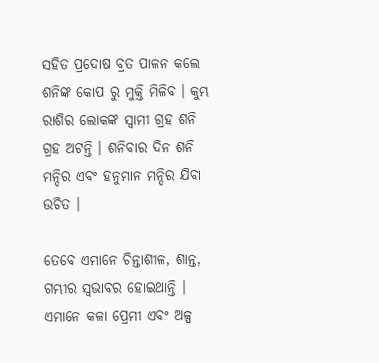ସହିତ ପ୍ରଦୋଷ ବ୍ରତ ପାଳନ କଲେ ଶନିଙ୍କ କୋପ ରୁ ମୁକ୍ତି ମିଳିବ । କୁମ୍ଭ ରାଶିର ଲୋକଙ୍କ ସ୍ବାମୀ ଗ୍ରହ ଶନି ଗ୍ରହ ଅଟନ୍ତି । ଶନିବାର ଦିନ ଶନି ମନ୍ଦିର ଏବଂ ହନୁମାନ ମନ୍ଦିର ଯିବା ଉଚିତ ।

ତେବେ ଏମାନେ ଚିନ୍ତାଶୀଳ, ଶାନ୍ତ, ଗମ୍ଭୀର ସ୍ୱଭାବର ହୋଇଥାନ୍ତି । ଏମାନେ କଳା ପ୍ରେମୀ ଏବଂ ଅଳ୍ପ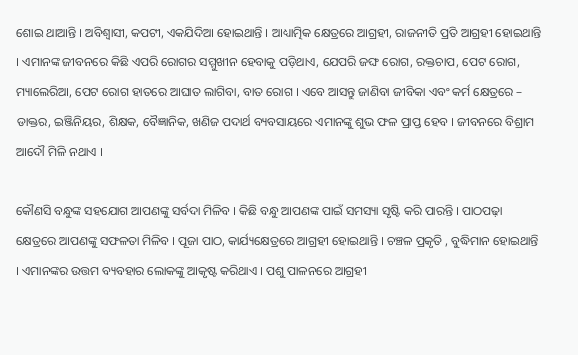ଶୋଇ ଥାଆନ୍ତି । ଅବିଶ୍ୱାସୀ, କପଟୀ, ଏକଯିଦିଆ ହୋଇଥାନ୍ତି । ଆଧ୍ୟାତ୍ମିକ କ୍ଷେତ୍ରରେ ଆଗ୍ରହୀ, ରାଜନୀତି ପ୍ରତି ଆଗ୍ରହୀ ହୋଇଥାନ୍ତି । ଏମାନଙ୍କ ଜୀବନରେ କିଛି ଏପରି ରୋଗର ସମ୍ମୁଖୀନ ହେବାକୁ ପଡ଼ିଥାଏ, ଯେପରି ଜଙ୍ଘ ରୋଗ, ରକ୍ତଚାପ, ପେଟ ରୋଗ, ମ୍ୟାଲେରିଆ, ପେଟ ରୋଗ ହାତରେ ଆଘାତ ଲାଗିବା, ବାତ ରୋଗ । ଏବେ ଆସନ୍ତୁ ଜାଣିବା ଜୀବିକା ଏବଂ କର୍ମ କ୍ଷେତ୍ରରେ – ଡାକ୍ତର, ଇଞ୍ଜିନିୟର, ଶିକ୍ଷକ, ବୈଜ୍ଞାନିକ, ଖଣିଜ ପଦାର୍ଥ ବ୍ୟବସାୟରେ ଏମାନଙ୍କୁ ଶୁଭ ଫଳ ପ୍ରାପ୍ତ ହେବ । ଜୀବନରେ ବିଶ୍ରାମ ଆଦୌ ମିଳି ନଥାଏ ।

କୌଣସି ବନ୍ଧୁଙ୍କ ସହଯୋଗ ଆପଣଙ୍କୁ ସର୍ବଦା ମିଳିବ । କିଛି ବନ୍ଧୁ ଆପଣଙ୍କ ପାଇଁ ସମସ୍ୟା ସୃଷ୍ଟି କରି ପାରନ୍ତି । ପାଠପଢ଼ା କ୍ଷେତ୍ରରେ ଆପଣଙ୍କୁ ସଫଳତା ମିଳିବ । ପୂଜା ପାଠ, କାର୍ଯ୍ୟକ୍ଷେତ୍ରରେ ଆଗ୍ରହୀ ହୋଇଥାନ୍ତି । ଚଞ୍ଚଳ ପ୍ରକୃତି , ବୁଦ୍ଧିମାନ ହୋଇଥାନ୍ତି । ଏମାନଙ୍କର ଉତ୍ତମ ବ୍ୟବହାର ଲୋକଙ୍କୁ ଆକୃଷ୍ଟ କରିଥାଏ । ପଶୁ ପାଳନରେ ଆଗ୍ରହୀ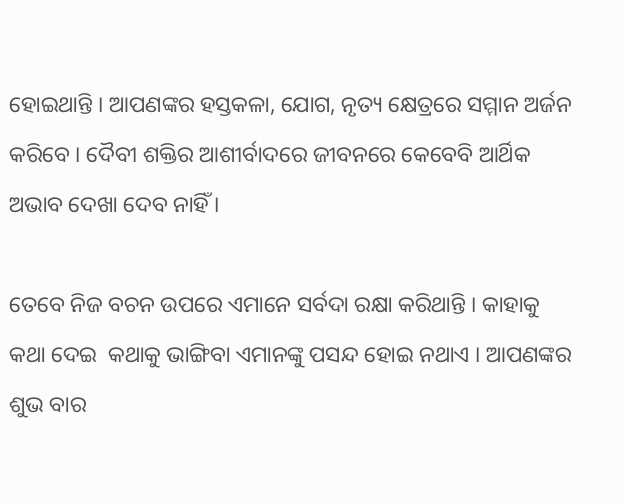ହୋଇଥାନ୍ତି । ଆପଣଙ୍କର ହସ୍ତକଳା, ଯୋଗ, ନୃତ୍ୟ କ୍ଷେତ୍ରରେ ସମ୍ମାନ ଅର୍ଜନ କରିବେ । ଦୈବୀ ଶକ୍ତିର ଆଶୀର୍ବାଦରେ ଜୀବନରେ କେବେବି ଆର୍ଥିକ ଅଭାବ ଦେଖା ଦେବ ନାହିଁ ।

ତେବେ ନିଜ ବଚନ ଉପରେ ଏମାନେ ସର୍ବଦା ରକ୍ଷା କରିଥାନ୍ତି । କାହାକୁ କଥା ଦେଇ  କଥାକୁ ଭାଙ୍ଗିବା ଏମାନଙ୍କୁ ପସନ୍ଦ ହୋଇ ନଥାଏ । ଆପଣଙ୍କର ଶୁଭ ବାର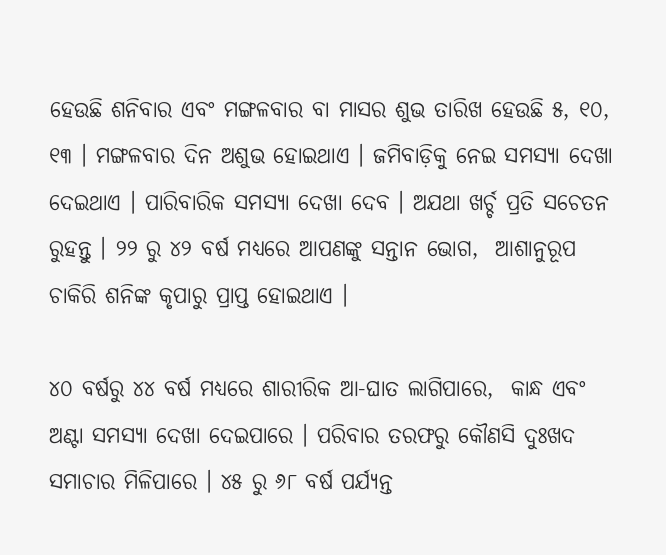ହେଉଛି ଶନିବାର ଏବଂ ମଙ୍ଗଳବାର ବା ମାସର ଶୁଭ ତାରିଖ ହେଉଛି ୫, ୧୦, ୧୩ । ମଙ୍ଗଳବାର ଦିନ ଅଶୁଭ ହୋଇଥାଏ । ଜମିବାଡ଼ିକୁ ନେଇ ସମସ୍ୟା ଦେଖା ଦେଇଥାଏ । ପାରିବାରିକ ସମସ୍ୟା ଦେଖା ଦେବ । ଅଯଥା ଖର୍ଚ୍ଚ ପ୍ରତି ସଚେତନ ରୁହନ୍ତୁ । ୨୨ ରୁ ୪୨ ବର୍ଷ ମଧ୍ୟରେ ଆପଣଙ୍କୁ ସନ୍ତାନ ଭୋଗ,  ଆଶାନୁରୂପ ଚାକିରି ଶନିଙ୍କ କୃପାରୁ ପ୍ରାପ୍ତ ହୋଇଥାଏ ।

୪୦ ବର୍ଷରୁ ୪୪ ବର୍ଷ ମଧ୍ୟରେ ଶାରୀରିକ ଆ-ଘାତ ଲାଗିପାରେ,  କାନ୍ଧ ଏବଂ ଅଣ୍ଟା ସମସ୍ୟା ଦେଖା ଦେଇପାରେ । ପରିବାର ତରଫରୁ କୌଣସି ଦୁଃଖଦ ସମାଚାର ମିଳିପାରେ । ୪୫ ରୁ ୬୮ ବର୍ଷ ପର୍ଯ୍ୟନ୍ତ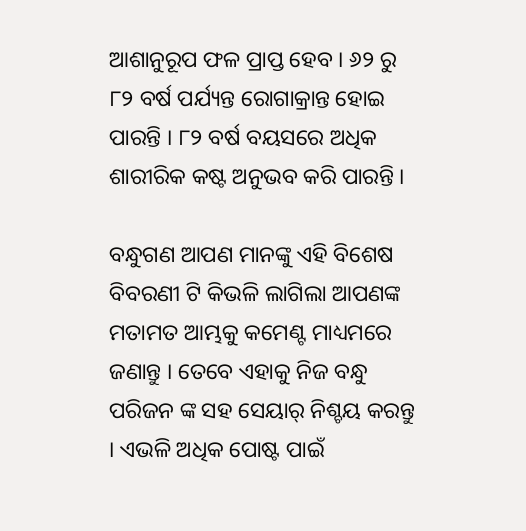ଆଶାନୁରୂପ ଫଳ ପ୍ରାପ୍ତ ହେବ । ୬୨ ରୁ ୮୨ ବର୍ଷ ପର୍ଯ୍ୟନ୍ତ ରୋଗାକ୍ରାନ୍ତ ହୋଇ ପାରନ୍ତି । ୮୨ ବର୍ଷ ବୟସରେ ଅଧିକ ଶାରୀରିକ କଷ୍ଟ ଅନୁଭବ କରି ପାରନ୍ତି ।

ବନ୍ଧୁଗଣ ଆପଣ ମାନଙ୍କୁ ଏହି ବିଶେଷ ବିବରଣୀ ଟି କିଭଳି ଲାଗିଲା ଆପଣଙ୍କ ମତାମତ ଆମ୍ଭକୁ କମେଣ୍ଟ ମାଧ୍ୟମରେ ଜଣାନ୍ତୁ । ତେବେ ଏହାକୁ ନିଜ ବନ୍ଧୁ ପରିଜନ ଙ୍କ ସହ ସେୟାର୍ ନିଶ୍ଚୟ କରନ୍ତୁ । ଏଭଳି ଅଧିକ ପୋଷ୍ଟ ପାଇଁ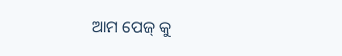ଆମ ପେଜ୍ କୁ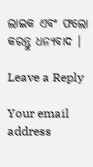ଲାଇକ ଏବଂ ଫଲୋ କରନ୍ତୁ ଧନ୍ୟବାଦ ।

Leave a Reply

Your email address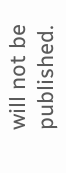will not be published.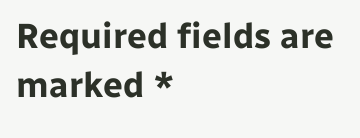Required fields are marked *